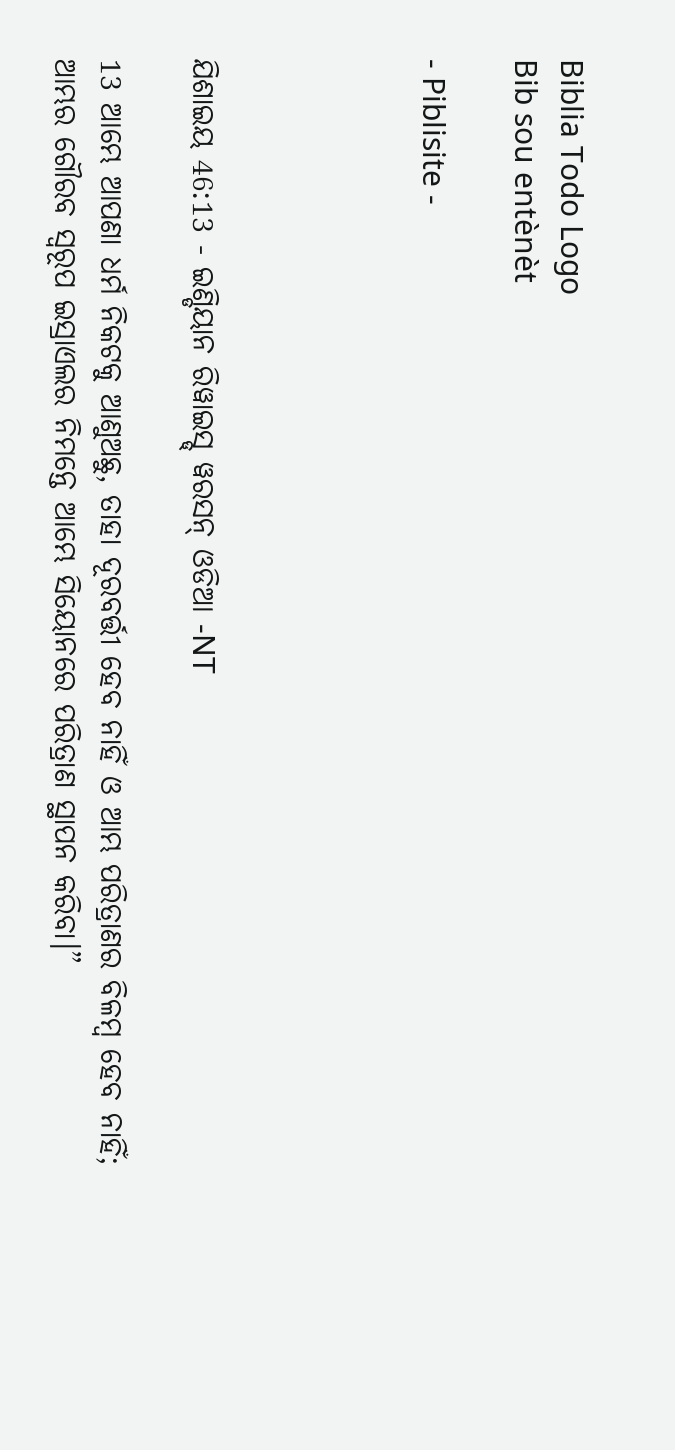Biblia Todo Logo
Bib sou entènèt

- Piblisite -




ଯିଶାଇୟ 46:13 - ଇଣ୍ଡିୟାନ ରିୱାଇସ୍ଡ୍ ୱରସନ୍ ଓଡିଆ -NT

13 ଆମ୍ଭେ ଆପଣା ଧର୍ମ ନିକଟକୁ ଆଣୁଅଛୁ, ତାହା ଦୂରବର୍ତ୍ତୀ ହେବ ନାହିଁ ଓ ଆମ୍ଭ ପରିତ୍ରାଣର ବିଳମ୍ବ ହେବ ନାହିଁ; ଆମ୍ଭର ଗୌରବ ସ୍ୱରୂପ ଇସ୍ରାଏଲର ନିମନ୍ତେ ଆମ୍ଭେ ସିୟୋନରେ ପରିତ୍ରାଣ ସ୍ଥାପନ କରିବା।”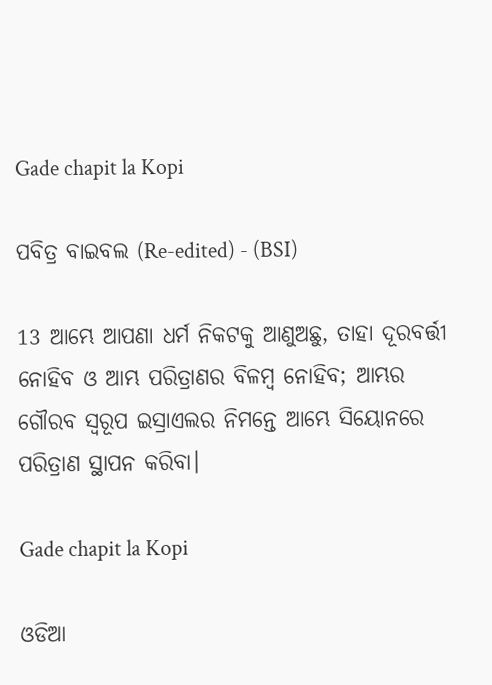Gade chapit la Kopi

ପବିତ୍ର ବାଇବଲ (Re-edited) - (BSI)

13 ଆମ୍ଭେ ଆପଣା ଧର୍ମ ନିକଟକୁ ଆଣୁଅଛୁ, ତାହା ଦୂରବର୍ତ୍ତୀ ନୋହିବ ଓ ଆମ୍ଭ ପରିତ୍ରାଣର ବିଳମ୍ଵ ନୋହିବ; ଆମ୍ଭର ଗୌରବ ସ୍ଵରୂପ ଇସ୍ରାଏଲର ନିମନ୍ତେ ଆମ୍ଭେ ସିୟୋନରେ ପରିତ୍ରାଣ ସ୍ଥାପନ କରିବା।

Gade chapit la Kopi

ଓଡିଆ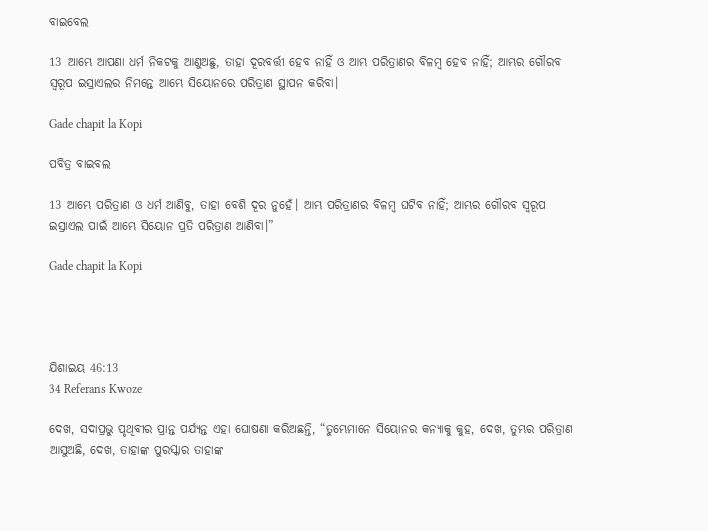ବାଇବେଲ

13 ଆମ୍ଭେ ଆପଣା ଧର୍ମ ନିକଟକୁ ଆଣୁଅଛୁ, ତାହା ଦୂରବର୍ତ୍ତୀ ହେବ ନାହିଁ ଓ ଆମ୍ଭ ପରିତ୍ରାଣର ବିଳମ୍ବ ହେବ ନାହିଁ; ଆମ୍ଭର ଗୌରବ ସ୍ୱରୂପ ଇସ୍ରାଏଲର ନିମନ୍ତେ ଆମ୍ଭେ ସିୟୋନରେ ପରିତ୍ରାଣ ସ୍ଥାପନ କରିବା।

Gade chapit la Kopi

ପବିତ୍ର ବାଇବଲ

13 ଆମ୍ଭେ ପରିତ୍ରାଣ ଓ ଧର୍ମ ଆଣିବୁ, ତାହା ବେଶି ଦୂର ନୁହେଁ। ଆମ୍ଭ ପରିତ୍ରାଣର ବିଳମ୍ବ ଘଟିବ ନାହିଁ; ଆମ୍ଭର ଗୌରବ ସ୍ୱରୂପ ଇସ୍ରାଏଲ ପାଇଁ ଆମ୍ଭେ ସିୟୋନ ପ୍ରତି ପରିତ୍ରାଣ ଆଣିବା।”

Gade chapit la Kopi




ଯିଶାଇୟ 46:13
34 Referans Kwoze

ଦେଖ, ସଦାପ୍ରଭୁ ପୃଥିବୀର ପ୍ରାନ୍ତ ପର୍ଯ୍ୟନ୍ତ ଏହା ଘୋଷଣା କରିଅଛନ୍ତି, “ତୁମ୍ଭେମାନେ ସିୟୋନର କନ୍ୟାକୁ କୁହ, ଦେଖ, ତୁମ୍ଭର ପରିତ୍ରାଣ ଆସୁଅଛି, ଦେଖ, ତାହାଙ୍କ ପୁରସ୍କାର ତାହାଙ୍କ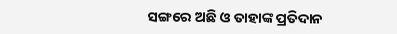ସଙ୍ଗରେ ଅଛି ଓ ତାହାଙ୍କ ପ୍ରତିଦାନ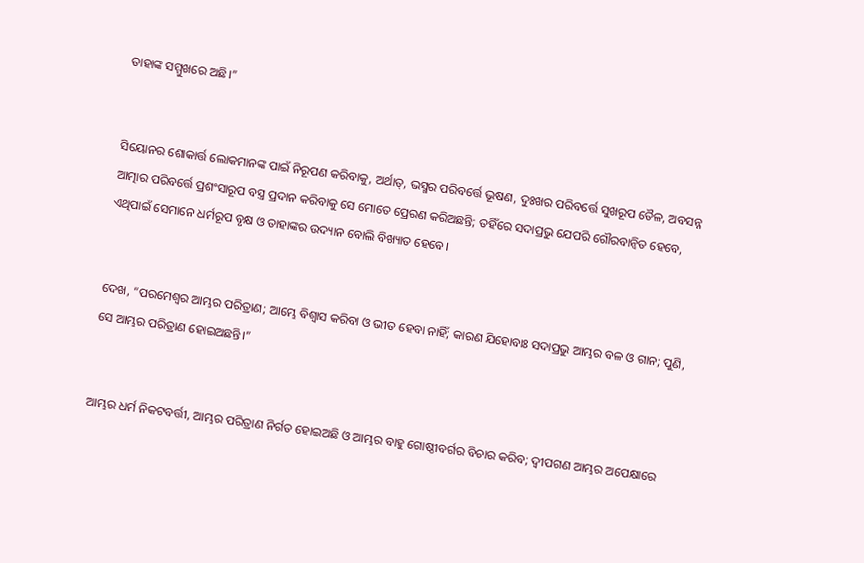ତାହାଙ୍କ ସମ୍ମୁଖରେ ଅଛି।”


ସିୟୋନର ଶୋକାର୍ତ୍ତ ଲୋକମାନଙ୍କ ପାଇଁ ନିରୂପଣ କରିବାକୁ, ଅର୍ଥାତ୍‍, ଭସ୍ମର ପରିବର୍ତ୍ତେ ଭୂଷଣ, ଦୁଃଖର ପରିବର୍ତ୍ତେ ସୁଖରୂପ ତୈଳ, ଅବସନ୍ନ ଆତ୍ମାର ପରିବର୍ତ୍ତେ ପ୍ରଶଂସାରୂପ ବସ୍ତ୍ର ପ୍ରଦାନ କରିବାକୁ ସେ ମୋତେ ପ୍ରେରଣ କରିଅଛନ୍ତି; ତହିଁରେ ସଦାପ୍ରଭୁ ଯେପରି ଗୌରବାନ୍ୱିତ ହେବେ, ଏଥିପାଇଁ ସେମାନେ ଧର୍ମରୂପ ବୃକ୍ଷ ଓ ତାହାଙ୍କର ଉଦ୍ୟାନ ବୋଲି ବିଖ୍ୟାତ ହେବେ।


ଦେଖ, “ପରମେଶ୍ୱର ଆମ୍ଭର ପରିତ୍ରାଣ; ଆମ୍ଭେ ବିଶ୍ୱାସ କରିବା ଓ ଭୀତ ହେବା ନାହିଁ; କାରଣ ଯିହୋବାଃ ସଦାପ୍ରଭୁ ଆମ୍ଭର ବଳ ଓ ଗାନ; ପୁଣି, ସେ ଆମ୍ଭର ପରିତ୍ରାଣ ହୋଇଅଛନ୍ତି।”


ଆମ୍ଭର ଧର୍ମ ନିକଟବର୍ତ୍ତୀ, ଆମ୍ଭର ପରିତ୍ରାଣ ନିର୍ଗତ ହୋଇଅଛି ଓ ଆମ୍ଭର ବାହୁ ଗୋଷ୍ଠୀବର୍ଗର ବିଚାର କରିବ; ଦ୍ୱୀପଗଣ ଆମ୍ଭର ଅପେକ୍ଷାରେ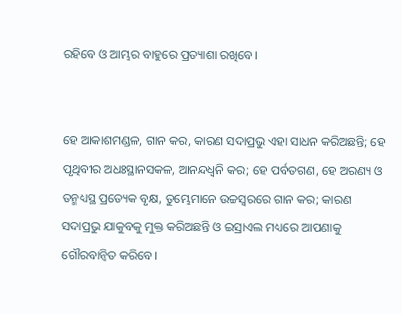ରହିବେ ଓ ଆମ୍ଭର ବାହୁରେ ପ୍ରତ୍ୟାଶା ରଖିବେ।


ହେ ଆକାଶମଣ୍ଡଳ, ଗାନ କର, କାରଣ ସଦାପ୍ରଭୁ ଏହା ସାଧନ କରିଅଛନ୍ତି; ହେ ପୃଥିବୀର ଅଧଃସ୍ଥାନସକଳ, ଆନନ୍ଦଧ୍ୱନି କର; ହେ ପର୍ବତଗଣ, ହେ ଅରଣ୍ୟ ଓ ତନ୍ମଧ୍ୟସ୍ଥ ପ୍ରତ୍ୟେକ ବୃକ୍ଷ, ତୁମ୍ଭେମାନେ ଉଚ୍ଚସ୍ୱରରେ ଗାନ କର; କାରଣ ସଦାପ୍ରଭୁ ଯାକୁବକୁ ମୁକ୍ତ କରିଅଛନ୍ତି ଓ ଇସ୍ରାଏଲ ମଧ୍ୟରେ ଆପଣାକୁ ଗୌରବାନ୍ୱିତ କରିବେ।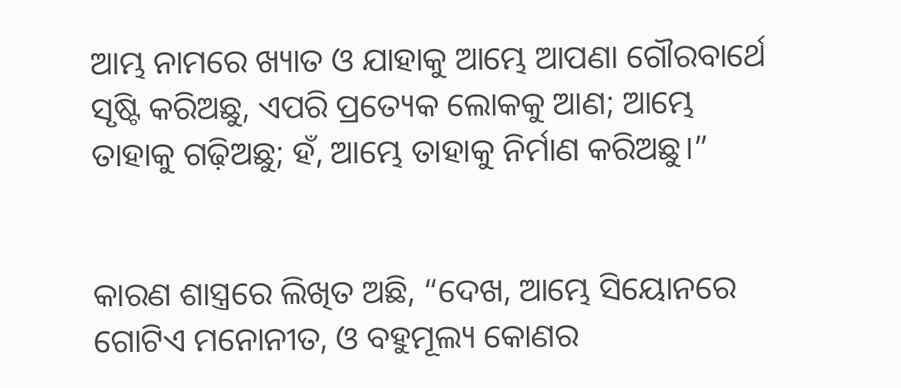ଆମ୍ଭ ନାମରେ ଖ୍ୟାତ ଓ ଯାହାକୁ ଆମ୍ଭେ ଆପଣା ଗୌରବାର୍ଥେ ସୃଷ୍ଟି କରିଅଛୁ, ଏପରି ପ୍ରତ୍ୟେକ ଲୋକକୁ ଆଣ; ଆମ୍ଭେ ତାହାକୁ ଗଢ଼ିଅଛୁ; ହଁ, ଆମ୍ଭେ ତାହାକୁ ନିର୍ମାଣ କରିଅଛୁ।”


କାରଣ ଶାସ୍ତ୍ରରେ ଲିଖିତ ଅଛି, “ଦେଖ, ଆମ୍ଭେ ସିୟୋନରେ ଗୋଟିଏ ମନୋନୀତ, ଓ ବହୁମୂଲ୍ୟ କୋଣର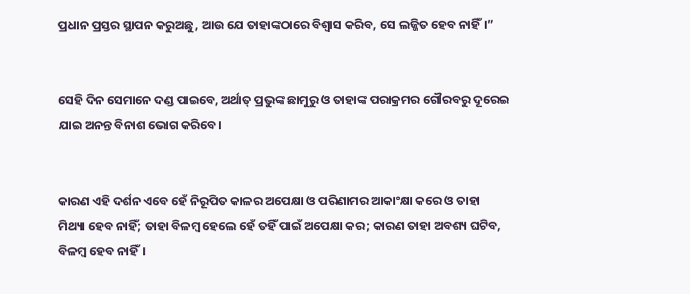ପ୍ରଧାନ ପ୍ରସ୍ତର ସ୍ଥାପନ କରୁଅଛୁ, ଆଉ ଯେ ତାହାଙ୍କଠାରେ ବିଶ୍ୱାସ କରିବ, ସେ ଲଜ୍ଜିତ ହେବ ନାହିଁ।”


ସେହି ଦିନ ସେମାନେ ଦଣ୍ଡ ପାଇବେ, ଅର୍ଥାତ୍‍ ପ୍ରଭୁଙ୍କ ଛାମୁରୁ ଓ ତାହାଙ୍କ ପରାକ୍ରମର ଗୌରବରୁ ଦୂରେଇ ଯାଇ ଅନନ୍ତ ବିନାଶ ଭୋଗ କରିବେ।


କାରଣ ଏହି ଦର୍ଶନ ଏବେ ହେଁ ନିରୂପିତ କାଳର ଅପେକ୍ଷା ଓ ପରିଣାମର ଆକାଂକ୍ଷା କରେ ଓ ତାହା ମିଥ୍ୟା ହେବ ନାହିଁ; ତାହା ବିଳମ୍ବ ହେଲେ ହେଁ ତହିଁ ପାଇଁ ଅପେକ୍ଷା କର; କାରଣ ତାହା ଅବଶ୍ୟ ଘଟିବ, ବିଳମ୍ବ ହେବ ନାହିଁ।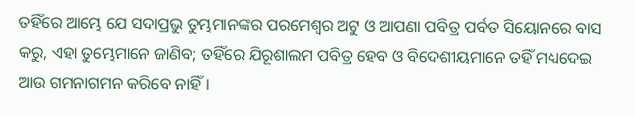ତହିଁରେ ଆମ୍ଭେ ଯେ ସଦାପ୍ରଭୁ ତୁମ୍ଭମାନଙ୍କର ପରମେଶ୍ୱର ଅଟୁ ଓ ଆପଣା ପବିତ୍ର ପର୍ବତ ସିୟୋନରେ ବାସ କରୁ, ଏହା ତୁମ୍ଭେମାନେ ଜାଣିବ; ତହିଁରେ ଯିରୂଶାଲମ ପବିତ୍ର ହେବ ଓ ବିଦେଶୀୟମାନେ ତହିଁ ମଧ୍ୟଦେଇ ଆଉ ଗମନାଗମନ କରିବେ ନାହିଁ।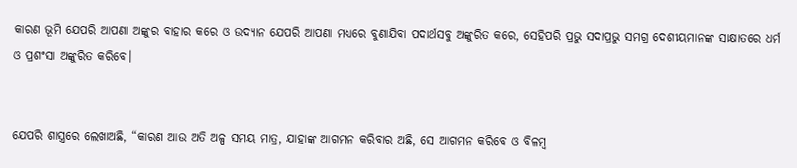କାରଣ ଭୂମି ଯେପରି ଆପଣା ଅଙ୍କୁର ବାହାର କରେ ଓ ଉଦ୍ୟାନ ଯେପରି ଆପଣା ମଧ୍ୟରେ ବୁଣାଯିବା ପଦାର୍ଥସବୁ ଅଙ୍କୁରିତ କରେ, ସେହିପରି ପ୍ରଭୁ ସଦାପ୍ରଭୁ ସମଗ୍ର ଦେଶୀୟମାନଙ୍କ ସାକ୍ଷାତରେ ଧର୍ମ ଓ ପ୍ରଶଂସା ଅଙ୍କୁରିତ କରିବେ।


ଯେପରି ଶାସ୍ତ୍ରରେ ଲେଖାଅଛି, “କାରଣ ଆଉ ଅତି ଅଳ୍ପ ସମୟ ମାତ୍ର, ଯାହାଙ୍କ ଆଗମନ କରିବାର ଅଛି, ସେ ଆଗମନ କରିବେ ଓ ବିଳମ୍ବ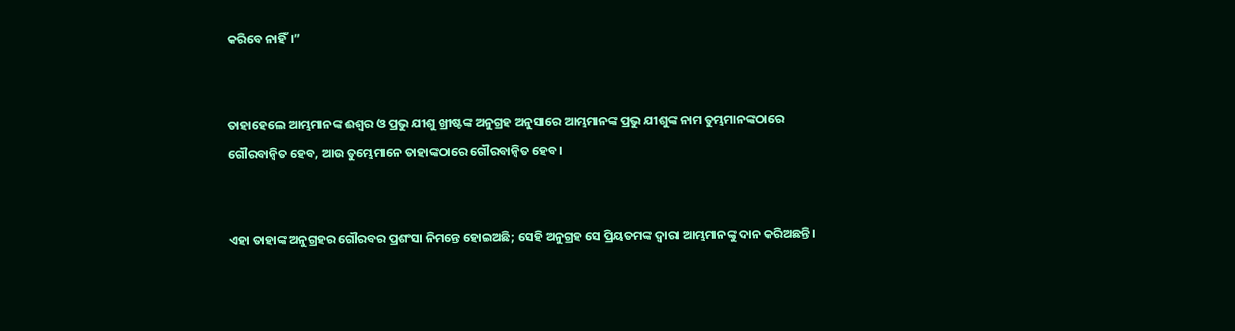କରିବେ ନାହିଁ।”


ତାହାହେଲେ ଆମ୍ଭମାନଙ୍କ ଈଶ୍ବର ଓ ପ୍ରଭୁ ଯୀଶୁ ଖ୍ରୀଷ୍ଟଙ୍କ ଅନୁଗ୍ରହ ଅନୁସାରେ ଆମ୍ଭମାନଙ୍କ ପ୍ରଭୁ ଯୀଶୁଙ୍କ ନାମ ତୁମ୍ଭମାନଙ୍କଠାରେ ଗୌରବାନ୍ୱିତ ହେବ, ଆଉ ତୁମ୍ଭେମାନେ ତାହାଙ୍କଠାରେ ଗୌରବାନ୍ୱିତ ହେବ।


ଏହା ତାହାଙ୍କ ଅନୁଗ୍ରହର ଗୌରବର ପ୍ରଶଂସା ନିମନ୍ତେ ହୋଇଅଛି; ସେହି ଅନୁଗ୍ରହ ସେ ପ୍ରିୟତମଙ୍କ ଦ୍ୱାରା ଆମ୍ଭମାନଙ୍କୁ ଦାନ କରିଅଛନ୍ତି।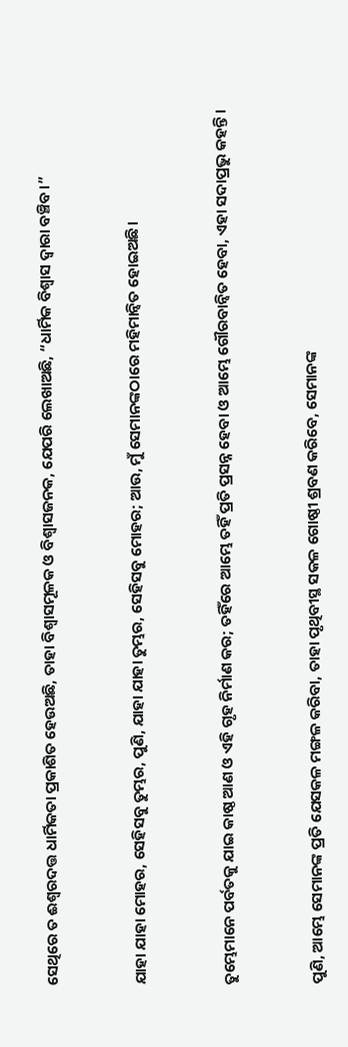ସେଥିରେ ତ ଈଶ୍ବରଦତ୍ତ ଧାର୍ମିକତା ପ୍ରକାଶିତ ହେଉଅଛି, ତାହା ବିଶ୍ୱାସମୂଳକ ଓ ବିଶ୍ୱାସଜନକ, ଯେପରି ଲେଖାଅଛି, “ଧାର୍ମିକ ବିଶ୍ୱାସ ଦ୍ୱାରା ବଞ୍ଚିବ।”


ଯାହା ଯାହା ମୋହର, ସେହିସବୁ ତୁମ୍ଭର, ପୁଣି, ଯାହା ଯାହା ତୁମ୍ଭର, ସେହିସବୁ ମୋହର; ଆଉ, ମୁଁ ସେମାନଙ୍କଠାରେ ମହିମାନ୍ୱିତ ହୋଇଅଛି।


ତୁମ୍ଭେମାନେ ପର୍ବତକୁ ଯାଇ କାଷ୍ଠ ଆଣ ଓ ଏହି ଗୃହ ନିର୍ମାଣ କର; ତହିଁରେ ଆମ୍ଭେ ତହିଁ ପ୍ରତି ପ୍ରସନ୍ନ ହେବା ଓ ଆମ୍ଭେ ଗୌରବାନ୍ୱିତ ହେବା, ଏହା ସଦାପ୍ରଭୁ କହନ୍ତି।


ପୁଣି, ଆମ୍ଭେ ସେମାନଙ୍କ ପ୍ରତି ଯେସକଳ ମଙ୍ଗଳ କରିବା, ତାହା ପୃଥିବୀସ୍ଥ ସକଳ ଗୋଷ୍ଠୀ ଶ୍ରବଣ କରିବେ, ସେମାନଙ୍କ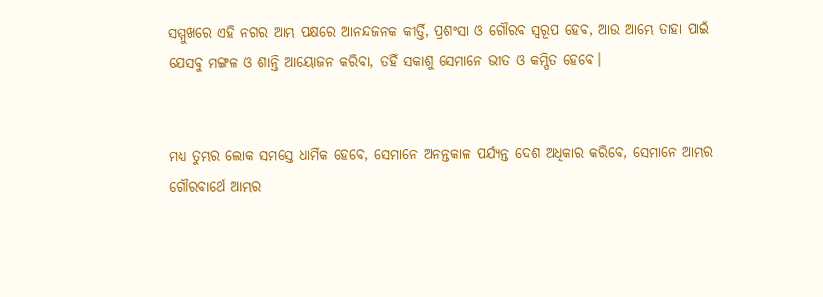ସମ୍ମୁଖରେ ଏହି ନଗର ଆମ୍ଭ ପକ୍ଷରେ ଆନନ୍ଦଜନକ କୀର୍ତ୍ତି, ପ୍ରଶଂସା ଓ ଗୌରବ ସ୍ୱରୂପ ହେବ, ଆଉ ଆମ୍ଭେ ତାହା ପାଇଁ ଯେସବୁ ମଙ୍ଗଳ ଓ ଶାନ୍ତି ଆୟୋଜନ କରିବା, ତହିଁ ସକାଶୁ ସେମାନେ ଭୀତ ଓ କମ୍ପିତ ହେବେ।


ମଧ୍ୟ ତୁମ୍ଭର ଲୋକ ସମସ୍ତେ ଧାର୍ମିକ ହେବେ, ସେମାନେ ଅନନ୍ତକାଳ ପର୍ଯ୍ୟନ୍ତ ଦେଶ ଅଧିକାର କରିବେ, ସେମାନେ ଆମ୍ଭର ଗୌରବାର୍ଥେ ଆମ୍ଭର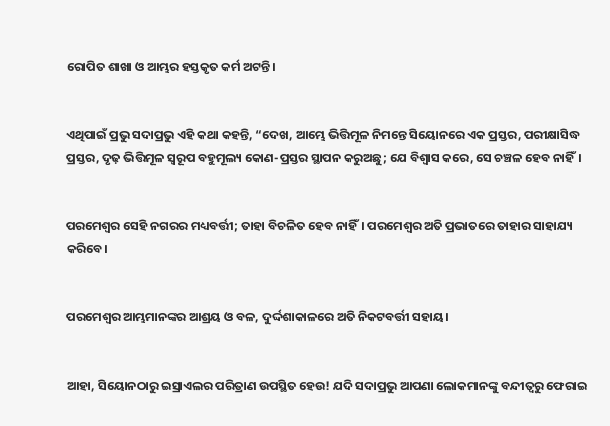ରୋପିତ ଶାଖା ଓ ଆମ୍ଭର ହସ୍ତକୃତ କର୍ମ ଅଟନ୍ତି।


ଏଥିପାଇଁ ପ୍ରଭୁ ସଦାପ୍ରଭୁ ଏହି କଥା କହନ୍ତି, “ଦେଖ, ଆମ୍ଭେ ଭିତ୍ତିମୂଳ ନିମନ୍ତେ ସିୟୋନରେ ଏକ ପ୍ରସ୍ତର, ପରୀକ୍ଷାସିଦ୍ଧ ପ୍ରସ୍ତର, ଦୃଢ଼ ଭିତ୍ତିମୂଳ ସ୍ୱରୂପ ବହୁମୂଲ୍ୟ କୋଣ-ପ୍ରସ୍ତର ସ୍ଥାପନ କରୁଅଛୁ; ଯେ ବିଶ୍ୱାସ କରେ, ସେ ଚଞ୍ଚଳ ହେବ ନାହିଁ।


ପରମେଶ୍ୱର ସେହି ନଗରର ମଧ୍ୟବର୍ତ୍ତୀ; ତାହା ବିଚଳିତ ହେବ ନାହିଁ। ପରମେଶ୍ୱର ଅତି ପ୍ରଭାତରେ ତାହାର ସାହାଯ୍ୟ କରିବେ।


ପରମେଶ୍ୱର ଆମ୍ଭମାନଙ୍କର ଆଶ୍ରୟ ଓ ବଳ, ଦୁର୍ଦ୍ଦଶାକାଳରେ ଅତି ନିକଟବର୍ତ୍ତୀ ସହାୟ।


ଆହା, ସିୟୋନଠାରୁ ଇସ୍ରାଏଲର ପରିତ୍ରାଣ ଉପସ୍ଥିତ ହେଉ! ଯଦି ସଦାପ୍ରଭୁ ଆପଣା ଲୋକମାନଙ୍କୁ ବନ୍ଦୀତ୍ୱରୁ ଫେରାଇ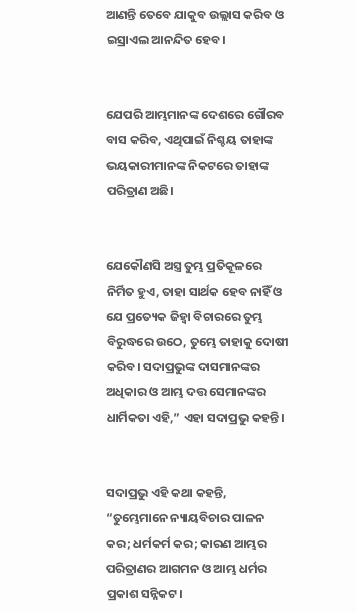ଆଣନ୍ତି ତେବେ ଯାକୁବ ଉଲ୍ଲାସ କରିବ ଓ ଇସ୍ରାଏଲ ଆନନ୍ଦିତ ହେବ।


ଯେପରି ଆମ୍ଭମାନଙ୍କ ଦେଶରେ ଗୌରବ ବାସ କରିବ, ଏଥିପାଇଁ ନିଶ୍ଚୟ ତାହାଙ୍କ ଭୟକାରୀମାନଙ୍କ ନିକଟରେ ତାହାଙ୍କ ପରିତ୍ରାଣ ଅଛି।


ଯେକୌଣସି ଅସ୍ତ୍ର ତୁମ୍ଭ ପ୍ରତିକୂଳରେ ନିର୍ମିତ ହୁଏ, ତାହା ସାର୍ଥକ ହେବ ନାହିଁ ଓ ଯେ ପ୍ରତ୍ୟେକ ଜିହ୍ୱା ବିଚାରରେ ତୁମ୍ଭ ବିରୁଦ୍ଧରେ ଉଠେ, ତୁମ୍ଭେ ତାହାକୁ ଦୋଷୀ କରିବ। ସଦାପ୍ରଭୁଙ୍କ ଦାସମାନଙ୍କର ଅଧିକାର ଓ ଆମ୍ଭ ଦତ୍ତ ସେମାନଙ୍କର ଧାର୍ମିକତା ଏହି,” ଏହା ସଦାପ୍ରଭୁ କହନ୍ତି।


ସଦାପ୍ରଭୁ ଏହି କଥା କହନ୍ତି, “ତୁମ୍ଭେମାନେ ନ୍ୟାୟବିଚାର ପାଳନ କର; ଧର୍ମକର୍ମ କର; କାରଣ ଆମ୍ଭର ପରିତ୍ରାଣର ଆଗମନ ଓ ଆମ୍ଭ ଧର୍ମର ପ୍ରକାଶ ସନ୍ନିକଟ।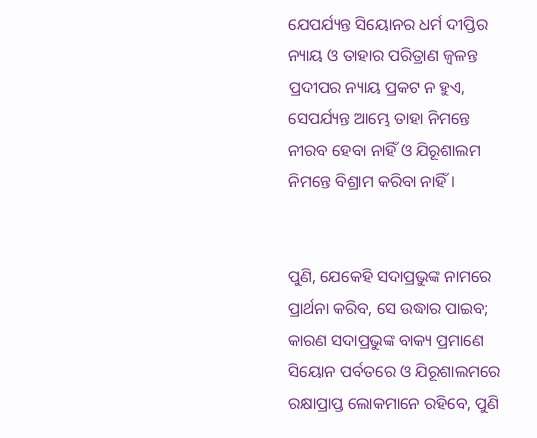ଯେପର୍ଯ୍ୟନ୍ତ ସିୟୋନର ଧର୍ମ ଦୀପ୍ତିର ନ୍ୟାୟ ଓ ତାହାର ପରିତ୍ରାଣ ଜ୍ୱଳନ୍ତ ପ୍ରଦୀପର ନ୍ୟାୟ ପ୍ରକଟ ନ ହୁଏ, ସେପର୍ଯ୍ୟନ୍ତ ଆମ୍ଭେ ତାହା ନିମନ୍ତେ ନୀରବ ହେବା ନାହିଁ ଓ ଯିରୂଶାଲମ ନିମନ୍ତେ ବିଶ୍ରାମ କରିବା ନାହିଁ।


ପୁଣି, ଯେକେହି ସଦାପ୍ରଭୁଙ୍କ ନାମରେ ପ୍ରାର୍ଥନା କରିବ, ସେ ଉଦ୍ଧାର ପାଇବ; କାରଣ ସଦାପ୍ରଭୁଙ୍କ ବାକ୍ୟ ପ୍ରମାଣେ ସିୟୋନ ପର୍ବତରେ ଓ ଯିରୂଶାଲମରେ ରକ୍ଷାପ୍ରାପ୍ତ ଲୋକମାନେ ରହିବେ, ପୁଣି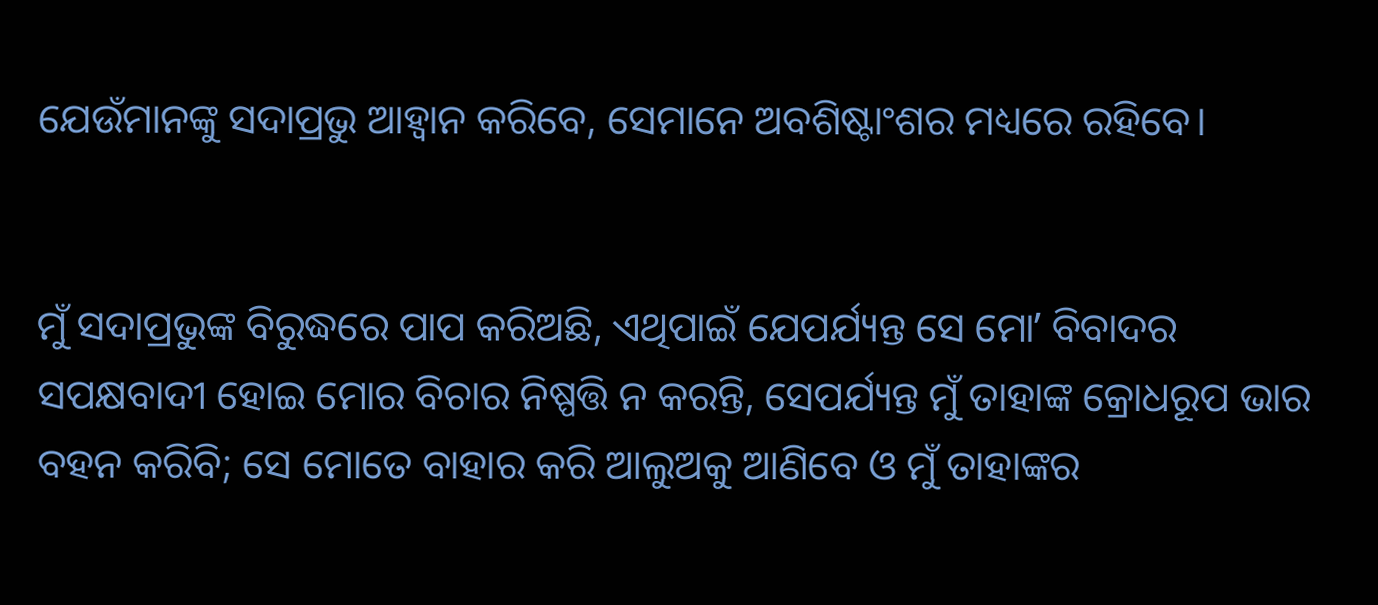ଯେଉଁମାନଙ୍କୁ ସଦାପ୍ରଭୁ ଆହ୍ୱାନ କରିବେ, ସେମାନେ ଅବଶିଷ୍ଟାଂଶର ମଧ୍ୟରେ ରହିବେ।


ମୁଁ ସଦାପ୍ରଭୁଙ୍କ ବିରୁଦ୍ଧରେ ପାପ କରିଅଛି, ଏଥିପାଇଁ ଯେପର୍ଯ୍ୟନ୍ତ ସେ ମୋʼ ବିବାଦର ସପକ୍ଷବାଦୀ ହୋଇ ମୋର ବିଚାର ନିଷ୍ପତ୍ତି ନ କରନ୍ତି, ସେପର୍ଯ୍ୟନ୍ତ ମୁଁ ତାହାଙ୍କ କ୍ରୋଧରୂପ ଭାର ବହନ କରିବି; ସେ ମୋତେ ବାହାର କରି ଆଲୁଅକୁ ଆଣିବେ ଓ ମୁଁ ତାହାଙ୍କର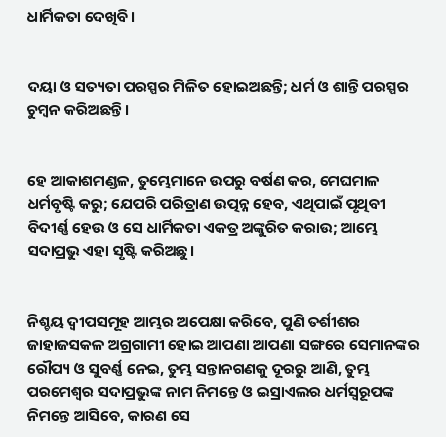ଧାର୍ମିକତା ଦେଖିବି।


ଦୟା ଓ ସତ୍ୟତା ପରସ୍ପର ମିଳିତ ହୋଇଅଛନ୍ତି; ଧର୍ମ ଓ ଶାନ୍ତି ପରସ୍ପର ଚୁମ୍ବନ କରିଅଛନ୍ତି।


ହେ ଆକାଶମଣ୍ଡଳ, ତୁମ୍ଭେମାନେ ଉପରୁ ବର୍ଷଣ କର, ମେଘମାଳ ଧର୍ମବୃଷ୍ଟି କରୁ; ଯେପରି ପରିତ୍ରାଣ ଉତ୍ପନ୍ନ ହେବ, ଏଥିପାଇଁ ପୃଥିବୀ ବିଦୀର୍ଣ୍ଣ ହେଉ ଓ ସେ ଧାର୍ମିକତା ଏକତ୍ର ଅଙ୍କୁରିତ କରାଉ; ଆମ୍ଭେ ସଦାପ୍ରଭୁ ଏହା ସୃଷ୍ଟି କରିଅଛୁ।


ନିଶ୍ଚୟ ଦ୍ୱୀପସମୂହ ଆମ୍ଭର ଅପେକ୍ଷା କରିବେ, ପୁଣି ତର୍ଶୀଶର ଜାହାଜସକଳ ଅଗ୍ରଗାମୀ ହୋଇ ଆପଣା ଆପଣା ସଙ୍ଗରେ ସେମାନଙ୍କର ରୌପ୍ୟ ଓ ସୁବର୍ଣ୍ଣ ନେଇ, ତୁମ୍ଭ ସନ୍ତାନଗଣକୁ ଦୂରରୁ ଆଣି, ତୁମ୍ଭ ପରମେଶ୍ୱର ସଦାପ୍ରଭୁଙ୍କ ନାମ ନିମନ୍ତେ ଓ ଇସ୍ରାଏଲର ଧର୍ମସ୍ୱରୂପଙ୍କ ନିମନ୍ତେ ଆସିବେ, କାରଣ ସେ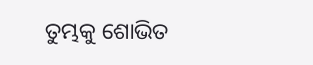ତୁମ୍ଭକୁ ଶୋଭିତ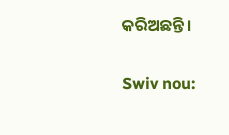କରିଅଛନ୍ତି।


Swiv nou: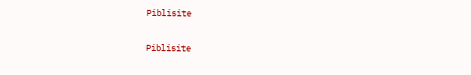Piblisite


Piblisite